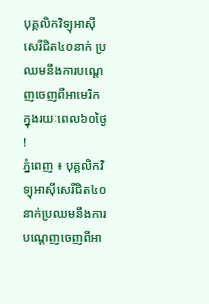បុគ្គលិកវិទ្យុអាស៊ីសេរីជិត៤០នាក់ ប្រឈមនឹងការបណ្តេញចេញពីអាមេរិក ក្នុងរយៈពេល៦០ថ្ងៃ !
ភ្នំពេញ ៖ បុគ្គលិកវិទ្យុអាស៊ីសេរីជិត៤០នាក់ប្រឈមនឹងការបណ្តេញចេញពីអា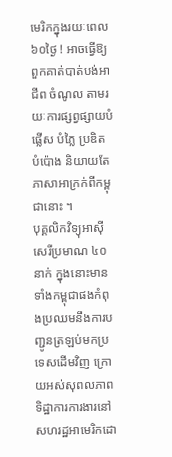មេរិកក្នុងរយៈពេល៦០ថ្ងៃ ! អាចធ្វើឱ្យពួកគាត់បាត់បង់អាជីព ចំណូល តាមរយៈការផ្សព្វផ្សាយបំផ្លើស បំភ្លៃ ប្រឌិត បំប៉ោង និយាយតែភាសាអាក្រក់ពីកម្ពុជានោះ ។
បុគ្គលិកវិទ្យុអាស៊ីសេរីប្រមាណ ៤០នាក់ ក្នុងនោះមានទាំងកម្ពុជាផងកំពុងប្រឈមនឹងការបញ្ជូនត្រឡប់មកប្រទេសដើមវិញ ក្រោយអស់សុពលភាពទិដ្ឋាការការងារនៅសហរដ្ឋអាមេរិកដោ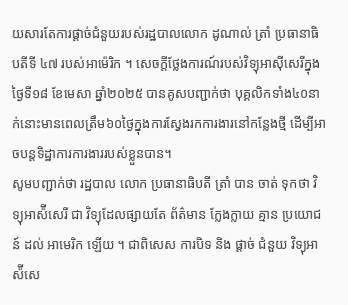យសារតែការផ្តាច់ជំនួយរបស់រដ្ឋបាលលោក ដូណាល់ ត្រាំ ប្រធានាធិបតីទី ៤៧ របស់អាម៉េរិក ។ សេចក្តីថ្លែងការណ៍របស់វិទ្យុអាស៊ីសេរីក្នុងថ្ងៃទី១៨ ខែមេសា ឆ្នាំ២០២៥ បានគូសបញ្ជាក់ថា បុគ្គលិកទាំង៤០នាក់នោះមានពេលត្រឹម៦០ថ្ងៃក្នុងការស្វែងរកការងារនៅកន្លែងថ្មី ដើម្បីអាចបន្តទិដ្ឋាការការងាររបស់ខ្លួនបាន។
សូមបញ្ជាក់ថា រដ្ឋបាល លោក ប្រធានាធិបតី ត្រាំ បាន ចាត់ ទុកថា វិទ្យុអាស៉ីសេរី ជា វិទ្យុដែលផ្សាយតែ ព័ត៌មាន ក្លែងក្លាយ គ្មាន ប្រយោជន៍ ដល់ អាមេរិក ឡេីយ ។ ជាពិសេស ការបិទ និង ផ្ដាច់ ជំនួយ វិទ្យុអាស៉ីសេ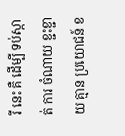រី នេះ គឺ ដេីម្បី ទប់ស្កាត់ ការ ចំណាយ ខ្ជះខ្ជាយ គ្មាន ប្រយោជន៍ ខ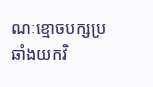ណៈខ្មោចបក្សប្រឆាំងយកវិ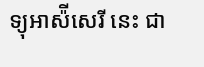ទ្យុអាស៉ីសេរី នេះ ជា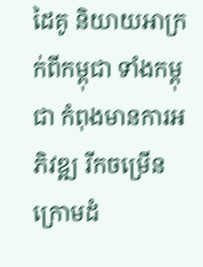ដៃគូ និយាយអាក្រក់ពីកម្ពុជា ទាំងកម្ពុជា កំពុងមានការអភិវឌ្ឍ រីកចម្រើន ក្រោមដំ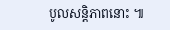បូលសន្តិភាពនោះ ៕